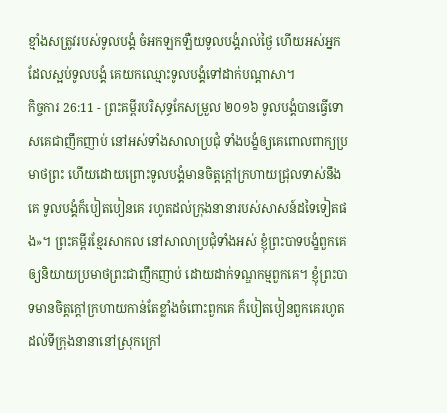ខ្មាំងសត្រូវរបស់ទូលបង្គំ ចំអកឡកឡឺយទូលបង្គំរាល់ថ្ងៃ ហើយអស់អ្នកដែលស្អប់ទូលបង្គំ គេយកឈ្មោះទូលបង្គំទៅដាក់បណ្ដាសា។
កិច្ចការ 26:11 - ព្រះគម្ពីរបរិសុទ្ធកែសម្រួល ២០១៦ ទូលបង្គំបានធ្វើទោសគេជាញឹកញាប់ នៅអស់ទាំងសាលាប្រជុំ ទាំងបង្ខំឲ្យគេពោលពាក្យប្រមាថព្រះ ហើយដោយព្រោះទូលបង្គំមានចិត្តក្តៅក្រហាយជ្រុលទាស់នឹងគេ ទូលបង្គំក៏បៀតបៀនគេ រហូតដល់ក្រុងនានារបស់សាសន៍ដទៃទៀតផង»។ ព្រះគម្ពីរខ្មែរសាកល នៅសាលាប្រជុំទាំងអស់ ខ្ញុំព្រះបាទបង្ខំពួកគេឲ្យនិយាយប្រមាថព្រះជាញឹកញាប់ ដោយដាក់ទណ្ឌកម្មពួកគេ។ ខ្ញុំព្រះបាទមានចិត្តក្ដៅក្រហាយកាន់តែខ្លាំងចំពោះពួកគេ ក៏បៀតបៀនពួកគេរហូតដល់ទីក្រុងនានានៅស្រុកក្រៅ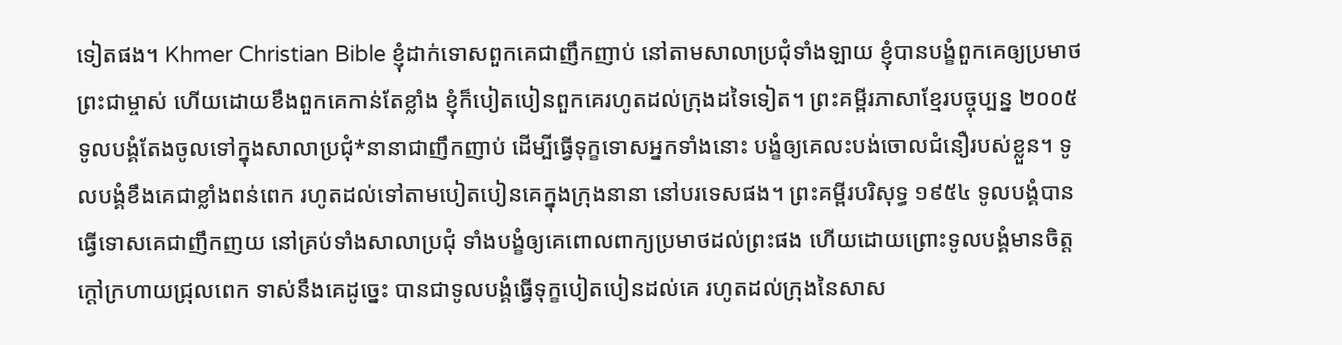ទៀតផង។ Khmer Christian Bible ខ្ញុំដាក់ទោសពួកគេជាញឹកញាប់ នៅតាមសាលាប្រជុំទាំងឡាយ ខ្ញុំបានបង្ខំពួកគេឲ្យប្រមាថព្រះជាម្ចាស់ ហើយដោយខឹងពួកគេកាន់តែខ្លាំង ខ្ញុំក៏បៀតបៀនពួកគេរហូតដល់ក្រុងដទៃទៀត។ ព្រះគម្ពីរភាសាខ្មែរបច្ចុប្បន្ន ២០០៥ ទូលបង្គំតែងចូលទៅក្នុងសាលាប្រជុំ*នានាជាញឹកញាប់ ដើម្បីធ្វើទុក្ខទោសអ្នកទាំងនោះ បង្ខំឲ្យគេលះបង់ចោលជំនឿរបស់ខ្លួន។ ទូលបង្គំខឹងគេជាខ្លាំងពន់ពេក រហូតដល់ទៅតាមបៀតបៀនគេក្នុងក្រុងនានា នៅបរទេសផង។ ព្រះគម្ពីរបរិសុទ្ធ ១៩៥៤ ទូលបង្គំបានធ្វើទោសគេជាញឹកញយ នៅគ្រប់ទាំងសាលាប្រជុំ ទាំងបង្ខំឲ្យគេពោលពាក្យប្រមាថដល់ព្រះផង ហើយដោយព្រោះទូលបង្គំមានចិត្តក្តៅក្រហាយជ្រុលពេក ទាស់នឹងគេដូច្នេះ បានជាទូលបង្គំធ្វើទុក្ខបៀតបៀនដល់គេ រហូតដល់ក្រុងនៃសាស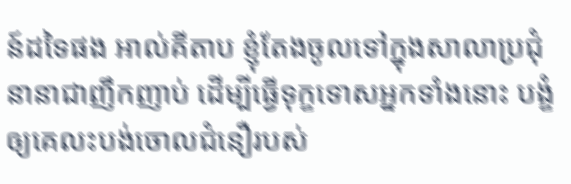ន៍ដទៃផង អាល់គីតាប ខ្ញុំតែងចូលទៅក្នុងសាលាប្រជុំនានាជាញឹកញាប់ ដើម្បីធ្វើទុក្ខទោសអ្នកទាំងនោះ បង្ខំឲ្យគេលះបង់ចោលជំនឿរបស់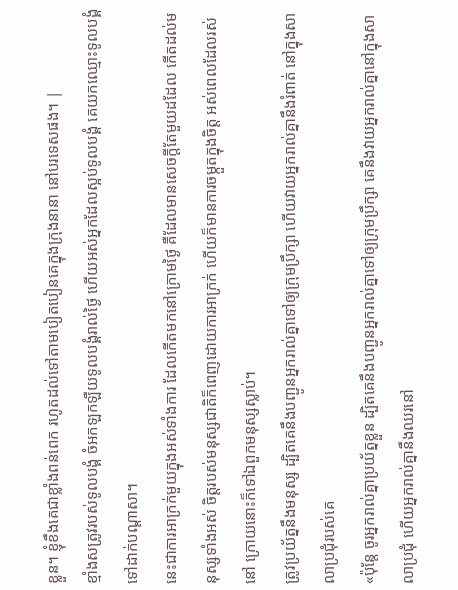ខ្លួន។ ខ្ញុំខឹងគេជាខ្លាំងពន់ពេក រហូតដល់ទៅតាមបៀតបៀនគេក្នុងក្រុងនានា នៅបរទេសផង។ |
ខ្មាំងសត្រូវរបស់ទូលបង្គំ ចំអកឡកឡឺយទូលបង្គំរាល់ថ្ងៃ ហើយអស់អ្នកដែលស្អប់ទូលបង្គំ គេយកឈ្មោះទូលបង្គំទៅដាក់បណ្ដាសា។
នេះជាការអាក្រក់មួយក្នុងអស់ទាំងការ ដែលកើតមកនៅក្រោមថ្ងៃ គឺដែលមានសេចក្ដីតែមួយដដែល កើតដល់មនុស្សទាំងអស់ ចិត្តរបស់មនុស្សជាតិក៏ពេញដោយការអាក្រក់ ហើយក៏មានការចម្កួតក្នុងចិត្ត អស់ពេលដែលរស់នៅ ក្រោយនោះក៏ទៅឯពួកមនុស្សស្លាប់។
ត្រូវប្រយ័ត្ននឹងមនុស្ស ដ្បិតគេនឹងបញ្ជូនអ្នករាល់គ្នាទៅឲ្យក្រុមប្រឹក្សា ហើយវាយអ្នករាល់គ្នានឹងរំពាត់ នៅក្នុងសាលាប្រជុំរបស់គេ
«ប៉ុន្តែ ចូរអ្នករាល់គ្នាប្រយ័ត្នខ្លួន ដ្បិតគេនឹងបញ្ជូនអ្នករាល់គ្នាទៅឲ្យក្រុមប្រឹក្សា គេនឹងវាយអ្នករាល់គ្នានៅក្នុងសាលាប្រជុំ ហើយអ្នករាល់គ្នានឹងឈរនៅ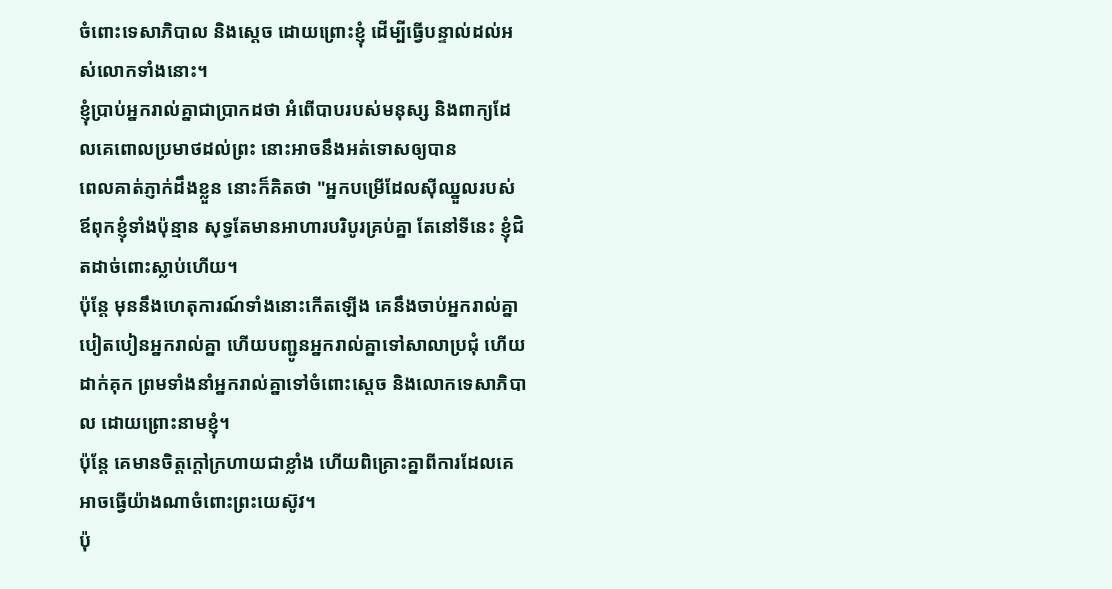ចំពោះទេសាភិបាល និងស្តេច ដោយព្រោះខ្ញុំ ដើម្បីធ្វើបន្ទាល់ដល់អស់លោកទាំងនោះ។
ខ្ញុំប្រាប់អ្នករាល់គ្នាជាប្រាកដថា អំពើបាបរបស់មនុស្ស និងពាក្យដែលគេពោលប្រមាថដល់ព្រះ នោះអាចនឹងអត់ទោសឲ្យបាន
ពេលគាត់ភ្ញាក់ដឹងខ្លួន នោះក៏គិតថា "អ្នកបម្រើដែលស៊ីឈ្នួលរបស់ឪពុកខ្ញុំទាំងប៉ុន្មាន សុទ្ធតែមានអាហារបរិបូរគ្រប់គ្នា តែនៅទីនេះ ខ្ញុំជិតដាច់ពោះស្លាប់ហើយ។
ប៉ុន្តែ មុននឹងហេតុការណ៍ទាំងនោះកើតឡើង គេនឹងចាប់អ្នករាល់គ្នា បៀតបៀនអ្នករាល់គ្នា ហើយបញ្ជូនអ្នករាល់គ្នាទៅសាលាប្រជុំ ហើយដាក់គុក ព្រមទាំងនាំអ្នករាល់គ្នាទៅចំពោះស្តេច និងលោកទេសាភិបាល ដោយព្រោះនាមខ្ញុំ។
ប៉ុន្តែ គេមានចិត្តក្ដៅក្រហាយជាខ្លាំង ហើយពិគ្រោះគ្នាពីការដែលគេអាចធ្វើយ៉ាងណាចំពោះព្រះយេស៊ូវ។
ប៉ុ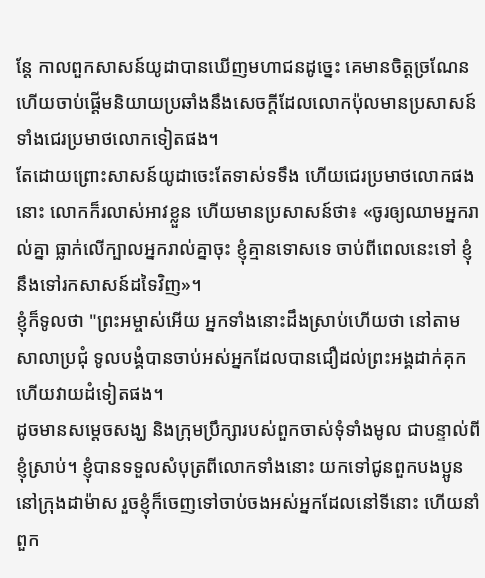ន្ដែ កាលពួកសាសន៍យូដាបានឃើញមហាជនដូច្នេះ គេមានចិត្តច្រណែន ហើយចាប់ផ្ដើមនិយាយប្រឆាំងនឹងសេចក្តីដែលលោកប៉ុលមានប្រសាសន៍ ទាំងជេរប្រមាថលោកទៀតផង។
តែដោយព្រោះសាសន៍យូដាចេះតែទាស់ទទឹង ហើយជេរប្រមាថលោកផងនោះ លោកក៏រលាស់អាវខ្លួន ហើយមានប្រសាសន៍ថា៖ «ចូរឲ្យឈាមអ្នករាល់គ្នា ធ្លាក់លើក្បាលអ្នករាល់គ្នាចុះ ខ្ញុំគ្មានទោសទេ ចាប់ពីពេលនេះទៅ ខ្ញុំនឹងទៅរកសាសន៍ដទៃវិញ»។
ខ្ញុំក៏ទូលថា "ព្រះអម្ចាស់អើយ អ្នកទាំងនោះដឹងស្រាប់ហើយថា នៅតាមសាលាប្រជុំ ទូលបង្គំបានចាប់អស់អ្នកដែលបានជឿដល់ព្រះអង្គដាក់គុក ហើយវាយដំទៀតផង។
ដូចមានសម្តេចសង្ឃ និងក្រុមប្រឹក្សារបស់ពួកចាស់ទុំទាំងមូល ជាបន្ទាល់ពីខ្ញុំស្រាប់។ ខ្ញុំបានទទួលសំបុត្រពីលោកទាំងនោះ យកទៅជូនពួកបងប្អូននៅក្រុងដាម៉ាស រួចខ្ញុំក៏ចេញទៅចាប់ចងអស់អ្នកដែលនៅទីនោះ ហើយនាំពួក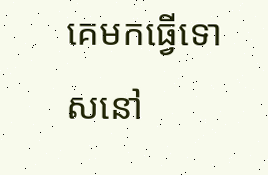គេមកធ្វើទោសនៅ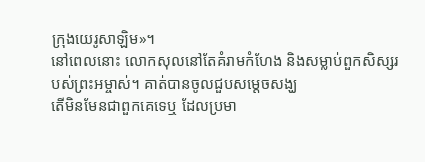ក្រុងយេរូសាឡិម»។
នៅពេលនោះ លោកសុលនៅតែគំរាមកំហែង និងសម្លាប់ពួកសិស្សរបស់ព្រះអម្ចាស់។ គាត់បានចូលជួបសម្ដេចសង្ឃ
តើមិនមែនជាពួកគេទេឬ ដែលប្រមា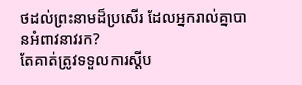ថដល់ព្រះនាមដ៏ប្រសើរ ដែលអ្នករាល់គ្នាបានអំពាវនាវរក?
តែគាត់ត្រូវទទួលការស្ដីប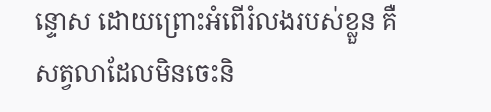ន្ទោស ដោយព្រោះអំពើរំលងរបស់ខ្លួន គឺសត្វលាដែលមិនចេះនិ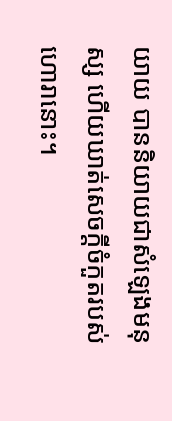យាយ បាននិយាយជាសំឡេងមនុស្ស ហើយឃាត់សេចក្ដីចំកួតរបស់ហោរានោះ។